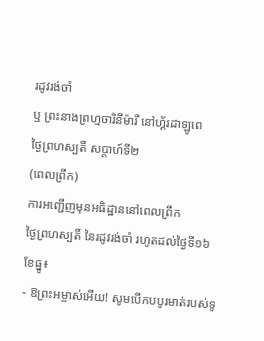រដូវរង់ចាំ
ឬ ព្រះនាងព្រហ្មចារិនីម៉ារី នៅហ្គ័រដាឡូពេ
ថ្ងៃព្រហស្បតិ៍ សប្ដាហ៍ទី២
(ពេលព្រឹក)
ការអញ្ជើញមុនអធិដ្ឋាននៅពេលព្រឹក
ថ្ងៃព្រហស្បតិ៍ នៃរដូវរង់ចាំ រហូតដល់ថ្ងៃទី១៦ ខែធ្នូ៖
- ឱព្រះអម្ចាស់អើយ! សូមបើកបបូរមាត់របស់ទូ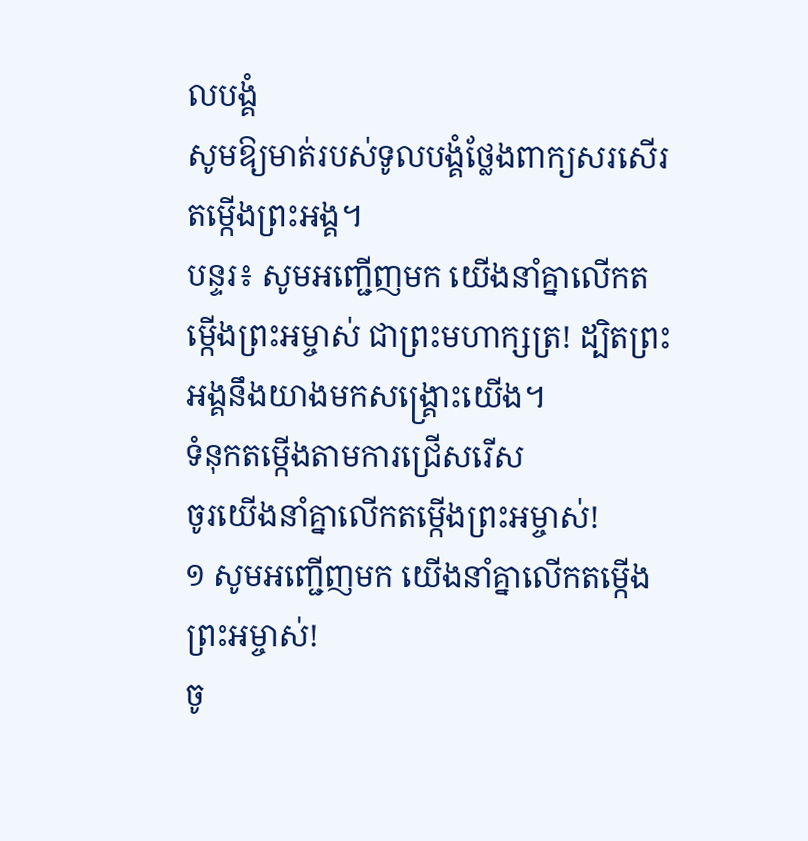លបង្គំ
សូមឱ្យមាត់របស់ទូលបង្គំថ្លែងពាក្យសរសើរតម្កើងព្រះអង្គ។
បន្ទរ៖ សូមអញ្ជើញមក យើងនាំគ្នាលើកតម្កើងព្រះអម្ចាស់ ជាព្រះមហាក្សត្រ! ដ្បិតព្រះអង្គនឹងយាងមកសង្គ្រោះយើង។
ទំនុកតម្កើងតាមការជ្រើសរើស
ចូរយើងនាំគ្នាលើកតម្កើងព្រះអម្ចាស់!
១ សូមអញ្ជើញមក យើងនាំគ្នាលើកតម្កើងព្រះអម្ចាស់!
ចូ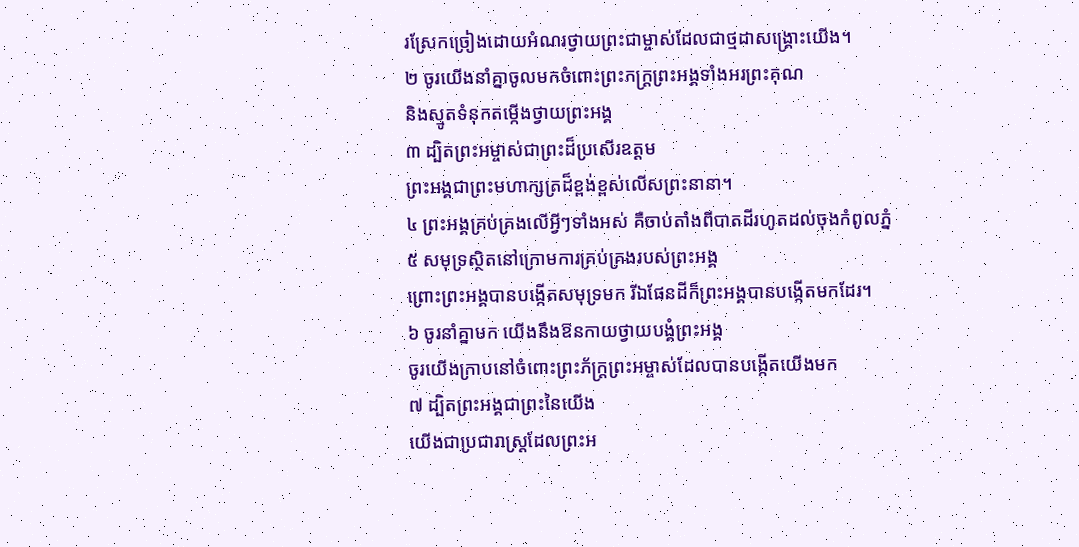រស្រែកច្រៀងដោយអំណរថ្វាយព្រះជាម្ចាស់ដែលជាថ្មដាសង្គ្រោះយើង។
២ ចូរយើងនាំគ្នាចូលមកចំពោះព្រះភក្ត្រព្រះអង្គទាំងអរព្រះគុណ
និងស្មូតទំនុកតម្កើងថ្វាយព្រះអង្គ
៣ ដ្បិតព្រះអម្ចាស់ជាព្រះដ៏ប្រសើរឧត្ដម
ព្រះអង្គជាព្រះមហាក្សត្រដ៏ខ្ពង់ខ្ពស់លើសព្រះនានា។
៤ ព្រះអង្គគ្រប់គ្រងលើអ្វីៗទាំងអស់ គឺចាប់តាំងពីបាតដីរហូតដល់ចុងកំពូលភ្នំ
៥ សមុទ្រស្ថិតនៅក្រោមការគ្រប់គ្រងរបស់ព្រះអង្គ
ព្រោះព្រះអង្គបានបង្កើតសមុទ្រមក រីឯផែនដីក៏ព្រះអង្គបានបង្កើតមកដែរ។
៦ ចូរនាំគ្នាមក យើងនឹងឱនកាយថ្វាយបង្គំព្រះអង្គ
ចូរយើងក្រាបនៅចំពោះព្រះភ័ក្ត្រព្រះអម្ចាស់ដែលបានបង្កើតយើងមក
៧ ដ្បិតព្រះអង្គជាព្រះនៃយើង
យើងជាប្រជារាស្ដ្រដែលព្រះអ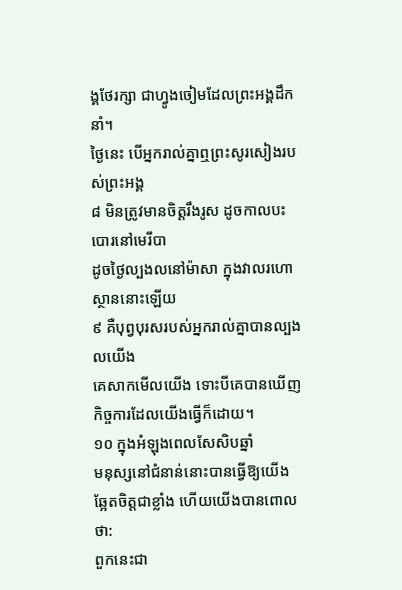ង្គថែរក្សា ជាហ្វូងចៀមដែលព្រះអង្គដឹកនាំ។
ថ្ងៃនេះ បើអ្នករាល់គ្នាឮព្រះសូរសៀងរបស់ព្រះអង្គ
៨ មិនត្រូវមានចិត្តរឹងរូស ដូចកាលបះបោរនៅមេរីបា
ដូចថ្ងៃល្បងលនៅម៉ាសា ក្នុងវាលរហោស្ថាននោះឡើយ
៩ គឺបុព្វបុរសរបស់អ្នករាល់គ្នាបានល្បងលយើង
គេសាកមើលយើង ទោះបីគេបានឃើញកិច្ចការដែលយើងធ្វើក៏ដោយ។
១០ ក្នុងអំឡុងពេលសែសិបឆ្នាំ
មនុស្សនៅជំនាន់នោះបានធ្វើឱ្យយើងឆ្អែតចិត្តជាខ្លាំង ហើយយើងបានពោលថា:
ពួកនេះជា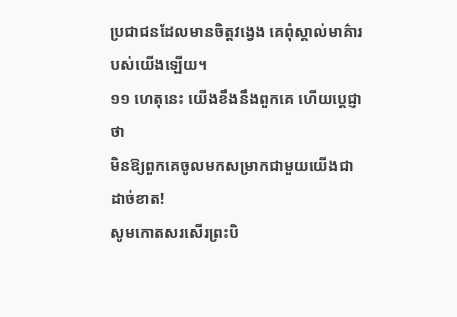ប្រជាជនដែលមានចិត្តវង្វេង គេពុំស្គាល់មាគ៌ារបស់យើងឡើយ។
១១ ហេតុនេះ យើងខឹងនឹងពួកគេ ហើយប្ដេជ្ញាថា
មិនឱ្យពួកគេចូលមកសម្រាកជាមួយយើងជាដាច់ខាត!
សូមកោតសរសើរព្រះបិ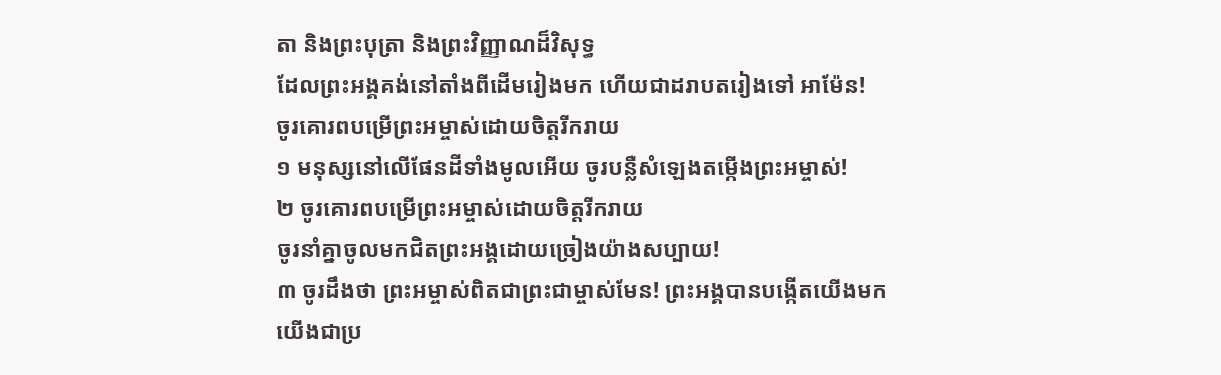តា និងព្រះបុត្រា និងព្រះវិញ្ញាណដ៏វិសុទ្ធ
ដែលព្រះអង្គគង់នៅតាំងពីដើមរៀងមក ហើយជាដរាបតរៀងទៅ អាម៉ែន!
ចូរគោរពបម្រើព្រះអម្ចាស់ដោយចិត្តរីករាយ
១ មនុស្សនៅលើផែនដីទាំងមូលអើយ ចូរបន្លឺសំឡេងតម្កើងព្រះអម្ចាស់!
២ ចូរគោរពបម្រើព្រះអម្ចាស់ដោយចិត្តរីករាយ
ចូរនាំគ្នាចូលមកជិតព្រះអង្គដោយច្រៀងយ៉ាងសប្បាយ!
៣ ចូរដឹងថា ព្រះអម្ចាស់ពិតជាព្រះជាម្ចាស់មែន! ព្រះអង្គបានបង្កើតយើងមក
យើងជាប្រ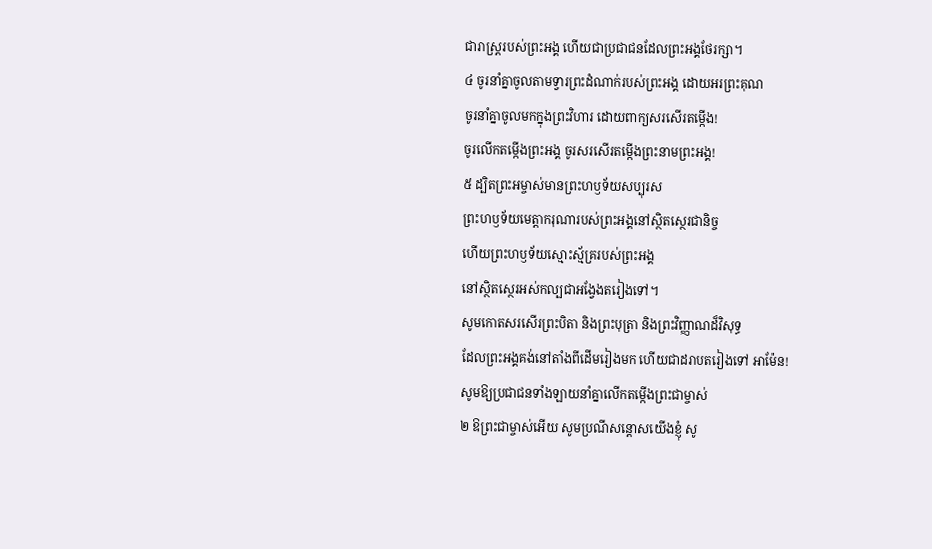ជារាស្ដ្ររបស់ព្រះអង្គ ហើយជាប្រជាជនដែលព្រះអង្គថែរក្សា។
៤ ចូរនាំគ្នាចូលតាមទ្វារព្រះដំណាក់របស់ព្រះអង្គ ដោយអរព្រះគុណ
ចូរនាំគ្នាចូលមកក្នុងព្រះវិហារ ដោយពាក្យសរសើរតម្កើង!
ចូរលើកតម្កើងព្រះអង្គ ចូរសរសើរតម្កើងព្រះនាមព្រះអង្គ!
៥ ដ្បិតព្រះអម្ចាស់មានព្រះហឫទ័យសប្បុរស
ព្រះហឫទ័យមេត្តាករុណារបស់ព្រះអង្គនៅស្ថិតស្ថេរជានិច្ច
ហើយព្រះហឫទ័យស្មោះស្ម័គ្ររបស់ព្រះអង្គ
នៅស្ថិតស្ថេរអស់កល្បជាអង្វែងតរៀងទៅ។
សូមកោតសរសើរព្រះបិតា និងព្រះបុត្រា និងព្រះវិញ្ញាណដ៏វិសុទ្ធ
ដែលព្រះអង្គគង់នៅតាំងពីដើមរៀងមក ហើយជាដរាបតរៀងទៅ អាម៉ែន!
សូមឱ្យប្រជាជនទាំងឡាយនាំគ្នាលើកតម្កើងព្រះជាម្ចាស់
២ ឱព្រះជាម្ចាស់អើយ សូមប្រណីសន្ដោសយើងខ្ញុំ សូ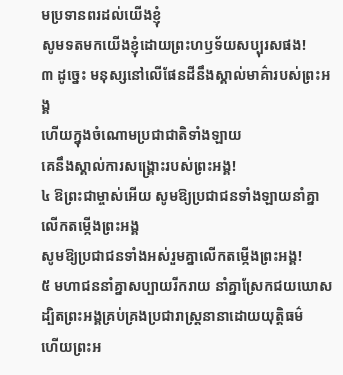មប្រទានពរដល់យើងខ្ញុំ
សូមទតមកយើងខ្ញុំដោយព្រះហឫទ័យសប្បុរសផង!
៣ ដូច្នេះ មនុស្សនៅលើផែនដីនឹងស្គាល់មាគ៌ារបស់ព្រះអង្គ
ហើយក្នុងចំណោមប្រជាជាតិទាំងឡាយ
គេនឹងស្គាល់ការសង្គ្រោះរបស់ព្រះអង្គ!
៤ ឱព្រះជាម្ចាស់អើយ សូមឱ្យប្រជាជនទាំងឡាយនាំគ្នាលើកតម្កើងព្រះអង្គ
សូមឱ្យប្រជាជនទាំងអស់រួមគ្នាលើកតម្កើងព្រះអង្គ!
៥ មហាជននាំគ្នាសប្បាយរីករាយ នាំគ្នាស្រែកជយឃោស
ដ្បិតព្រះអង្គគ្រប់គ្រងប្រជារាស្ដ្រនានាដោយយុត្តិធម៌
ហើយព្រះអ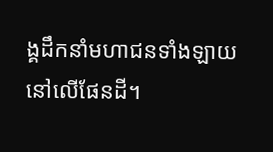ង្គដឹកនាំមហាជនទាំងឡាយនៅលើផែនដី។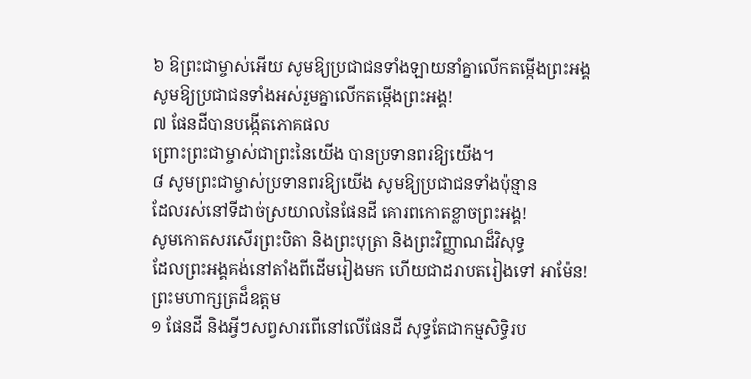៦ ឱព្រះជាម្ចាស់អើយ សូមឱ្យប្រជាជនទាំងឡាយនាំគ្នាលើកតម្កើងព្រះអង្គ
សូមឱ្យប្រជាជនទាំងអស់រួមគ្នាលើកតម្កើងព្រះអង្គ!
៧ ផែនដីបានបង្កើតភោគផល
ព្រោះព្រះជាម្ចាស់ជាព្រះនៃយើង បានប្រទានពរឱ្យយើង។
៨ សូមព្រះជាម្ចាស់ប្រទានពរឱ្យយើង សូមឱ្យប្រជាជនទាំងប៉ុន្មាន
ដែលរស់នៅទីដាច់ស្រយាលនៃផែនដី គោរពកោតខ្លាចព្រះអង្គ!
សូមកោតសរសើរព្រះបិតា និងព្រះបុត្រា និងព្រះវិញ្ញាណដ៏វិសុទ្ធ
ដែលព្រះអង្គគង់នៅតាំងពីដើមរៀងមក ហើយជាដរាបតរៀងទៅ អាម៉ែន!
ព្រះមហាក្សត្រដ៏ឧត្ដម
១ ផែនដី និងអ្វីៗសព្វសារពើនៅលើផែនដី សុទ្ធតែជាកម្មសិទ្ធិរប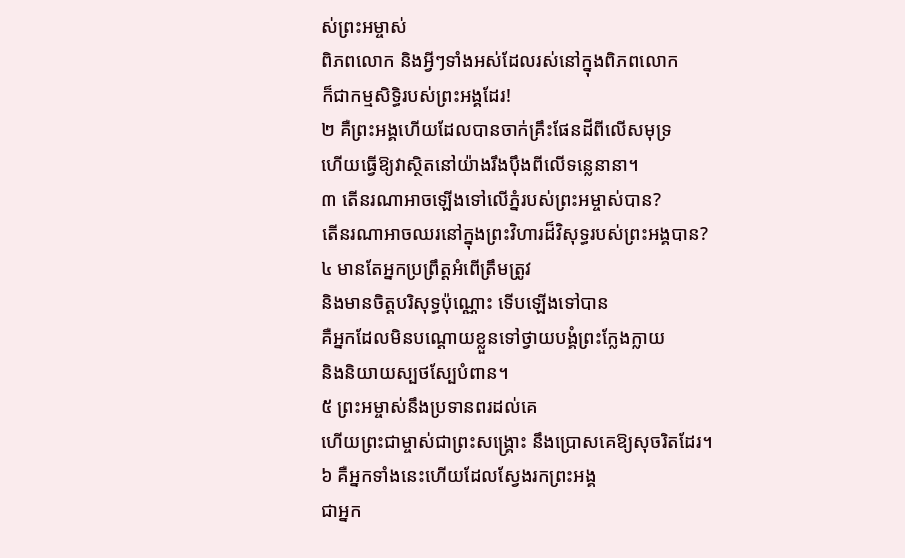ស់ព្រះអម្ចាស់
ពិភពលោក និងអ្វីៗទាំងអស់ដែលរស់នៅក្នុងពិភពលោក
ក៏ជាកម្មសិទ្ធិរបស់ព្រះអង្គដែរ!
២ គឺព្រះអង្គហើយដែលបានចាក់គ្រឹះផែនដីពីលើសមុទ្រ
ហើយធ្វើឱ្យវាស្ថិតនៅយ៉ាងរឹងប៉ឹងពីលើទន្លេនានា។
៣ តើនរណាអាចឡើងទៅលើភ្នំរបស់ព្រះអម្ចាស់បាន?
តើនរណាអាចឈរនៅក្នុងព្រះវិហារដ៏វិសុទ្ធរបស់ព្រះអង្គបាន?
៤ មានតែអ្នកប្រព្រឹត្តអំពើត្រឹមត្រូវ
និងមានចិត្តបរិសុទ្ធប៉ុណ្ណោះ ទើបឡើងទៅបាន
គឺអ្នកដែលមិនបណ្តោយខ្លួនទៅថ្វាយបង្គំព្រះក្លែងក្លាយ
និងនិយាយស្បថស្បែបំពាន។
៥ ព្រះអម្ចាស់នឹងប្រទានពរដល់គេ
ហើយព្រះជាម្ចាស់ជាព្រះសង្គ្រោះ នឹងប្រោសគេឱ្យសុចរិតដែរ។
៦ គឺអ្នកទាំងនេះហើយដែលស្វែងរកព្រះអង្គ
ជាអ្នក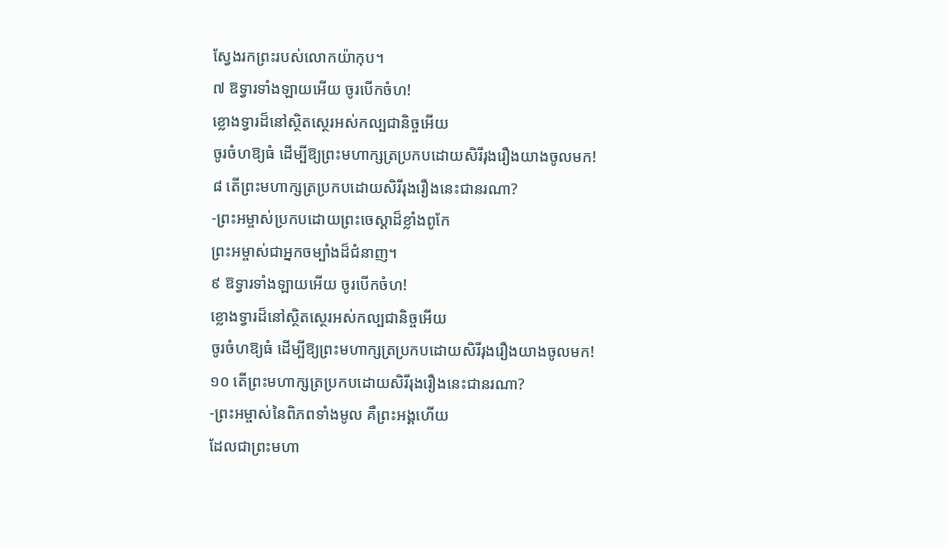ស្វែងរកព្រះរបស់លោកយ៉ាកុប។
៧ ឱទ្វារទាំងឡាយអើយ ចូរបើកចំហ!
ខ្លោងទ្វារដ៏នៅស្ថិតស្ថេរអស់កល្បជានិច្ចអើយ
ចូរចំហឱ្យធំ ដើម្បីឱ្យព្រះមហាក្សត្រប្រកបដោយសិរីរុងរឿងយាងចូលមក!
៨ តើព្រះមហាក្សត្រប្រកបដោយសិរីរុងរឿងនេះជានរណា?
-ព្រះអម្ចាស់ប្រកបដោយព្រះចេស្ដាដ៏ខ្លាំងពូកែ
ព្រះអម្ចាស់ជាអ្នកចម្បាំងដ៏ជំនាញ។
៩ ឱទ្វារទាំងឡាយអើយ ចូរបើកចំហ!
ខ្លោងទ្វារដ៏នៅស្ថិតស្ថេរអស់កល្បជានិច្ចអើយ
ចូរចំហឱ្យធំ ដើម្បីឱ្យព្រះមហាក្សត្រប្រកបដោយសិរីរុងរឿងយាងចូលមក!
១០ តើព្រះមហាក្សត្រប្រកបដោយសិរីរុងរឿងនេះជានរណា?
-ព្រះអម្ចាស់នៃពិភពទាំងមូល គឺព្រះអង្គហើយ
ដែលជាព្រះមហា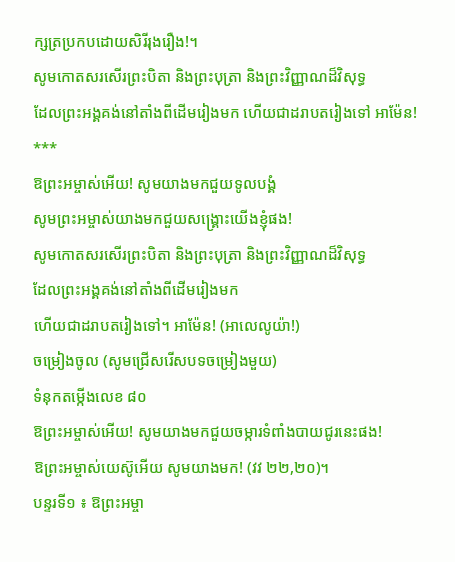ក្សត្រប្រកបដោយសិរីរុងរឿង!។
សូមកោតសរសើរព្រះបិតា និងព្រះបុត្រា និងព្រះវិញ្ញាណដ៏វិសុទ្ធ
ដែលព្រះអង្គគង់នៅតាំងពីដើមរៀងមក ហើយជាដរាបតរៀងទៅ អាម៉ែន!
***
ឱព្រះអម្ចាស់អើយ! សូមយាងមកជួយទូលបង្គំ
សូមព្រះអម្ចាស់យាងមកជួយសង្គ្រោះយើងខ្ញុំផង!
សូមកោតសរសើរព្រះបិតា និងព្រះបុត្រា និងព្រះវិញ្ញាណដ៏វិសុទ្ធ
ដែលព្រះអង្គគង់នៅតាំងពីដើមរៀងមក
ហើយជាដរាបតរៀងទៅ។ អាម៉ែន! (អាលេលូយ៉ា!)
ចម្រៀងចូល (សូមជ្រើសរើសបទចម្រៀងមួយ)
ទំនុកតម្កើងលេខ ៨០
ឱព្រះអម្ចាស់អើយ! សូមយាងមកជួយចម្ការទំពាំងបាយជូរនេះផង!
ឱព្រះអម្ចាស់យេស៊ូអើយ សូមយាងមក! (វវ ២២,២០)។
បន្ទរទី១ ៖ ឱព្រះអម្ចា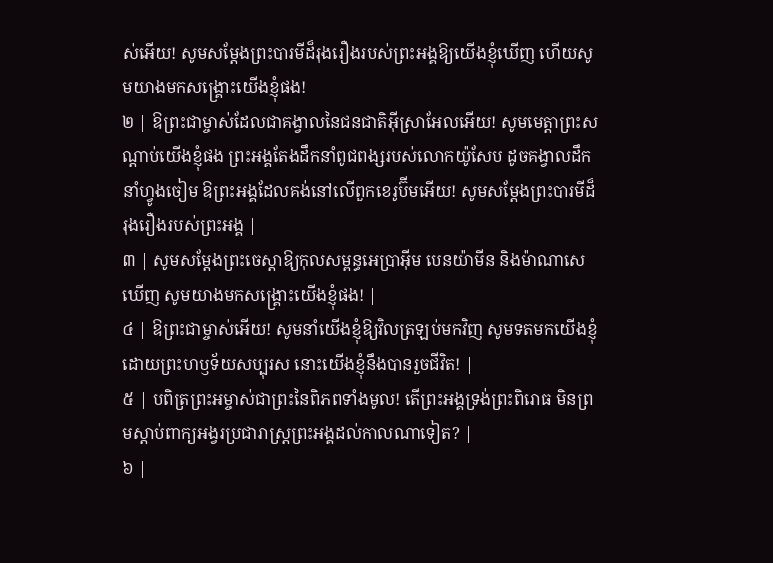ស់អើយ! សូមសម្តែងព្រះបារមីដ៏រុងរឿងរបស់ព្រះអង្គឱ្យយើងខ្ញុំឃើញ ហើយសូមយាងមកសង្គ្រោះយើងខ្ញុំផង!
២ | ឱព្រះជាម្ចាស់ដែលជាគង្វាលនៃជនជាតិអ៊ីស្រាអែលអើយ! សូមមេត្តាព្រះសណ្តាប់យើងខ្ញុំផង ព្រះអង្គតែងដឹកនាំពូជពង្សរបស់លោកយ៉ូសែប ដូចគង្វាលដឹកនាំហ្វូងចៀម ឱព្រះអង្គដែលគង់នៅលើពួកខេរូប៊ីមអើយ! សូមសម្តែងព្រះបារមីដ៏រុងរឿងរបស់ព្រះអង្គ |
៣ | សូមសម្តែងព្រះចេស្តាឱ្យកុលសម្ពន្ធអេប្រាអ៊ីម បេនយ៉ាមីន និងម៉ាណាសេឃើញ សូមយាងមកសង្គ្រោះយើងខ្ញុំផង! |
៤ | ឱព្រះជាម្ចាស់អើយ! សូមនាំយើងខ្ញុំឱ្យវិលត្រឡប់មកវិញ សូមទតមកយើងខ្ញុំដោយព្រះហឫទ័យសប្បុរស នោះយើងខ្ញុំនឹងបានរួចជីវិត! |
៥ | បពិត្រព្រះអម្ចាស់ជាព្រះនៃពិភពទាំងមូល! តើព្រះអង្គទ្រង់ព្រះពិរោធ មិនព្រមស្តាប់ពាក្យអង្វរប្រជារាស្ត្រព្រះអង្គដល់កាលណាទៀត? |
៦ |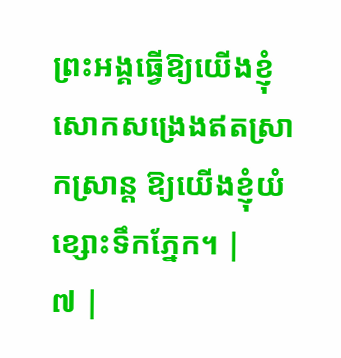ព្រះអង្គធ្វើឱ្យយើងខ្ញុំសោកសង្រេងឥតស្រាកស្រាន្ត ឱ្យយើងខ្ញុំយំខ្សោះទឹកភ្នែក។ |
៧ |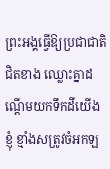ព្រះអង្គធ្វើឱ្យប្រជាជាតិជិតខាង ឈ្លោះគ្នាដណ្តើមយកទឹកដីយើងខ្ញុំ ខ្មាំងសត្រូវចំអកឡ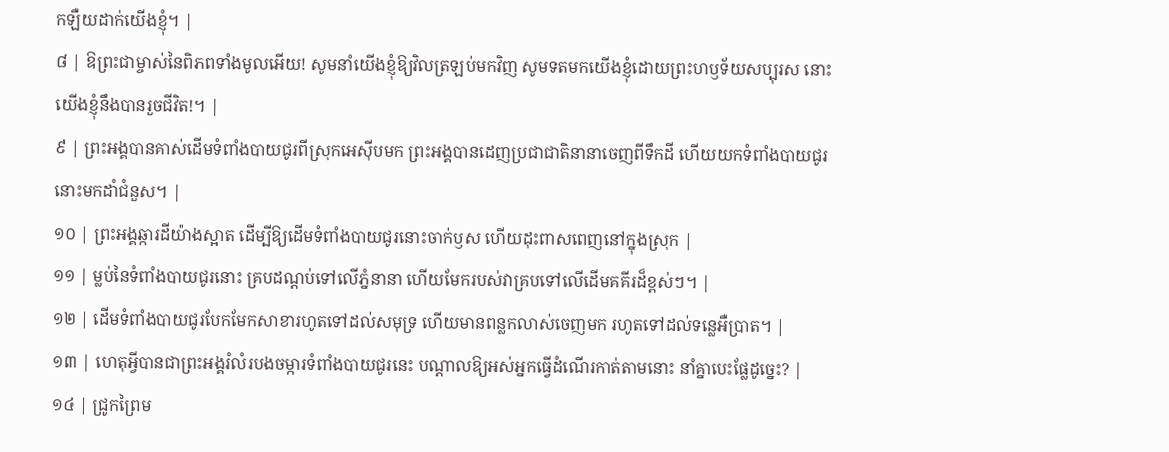កឡឺយដាក់យើងខ្ញុំ។ |
៨ | ឱព្រះជាម្ចាស់នៃពិភពទាំងមូលអើយ! សូមនាំយើងខ្ញុំឱ្យវិលត្រឡប់មកវិញ សូមទតមកយើងខ្ញុំដោយព្រះហឫទ័យសប្បុរស នោះយើងខ្ញុំនឹងបានរួចជីវិត!។ |
៩ | ព្រះអង្គបានគាស់ដើមទំពាំងបាយជូរពីស្រុកអេស៊ីបមក ព្រះអង្គបានដេញប្រជាជាតិនានាចេញពីទឹកដី ហើយយកទំពាំងបាយជូរនោះមកដាំជំនួស។ |
១០ | ព្រះអង្គឆ្ការដីយ៉ាងស្អាត ដើម្បីឱ្យដើមទំពាំងបាយជូរនោះចាក់ឫស ហើយដុះពាសពេញនៅក្នុងស្រុក |
១១ | ម្លប់នៃទំពាំងបាយជូរនោះ គ្របដណ្តប់ទៅលើភ្នំនានា ហើយមែករបស់វាគ្របទៅលើដើមគគីរដ៏ខ្ពស់ៗ។ |
១២ | ដើមទំពាំងបាយជូរបែកមែកសាខារហូតទៅដល់សមុទ្រ ហើយមានពន្លកលាស់ចេញមក រហូតទៅដល់ទន្លេអឺប្រាត។ |
១៣ | ហេតុអ្វីបានជាព្រះអង្គរំលំរបងចម្ការទំពាំងបាយជូរនេះ បណ្តាលឱ្យអស់អ្នកធ្វើដំណើរកាត់តាមនោះ នាំគ្នាបេះផ្លែដូច្នេះ? |
១៤ | ជ្រូកព្រៃម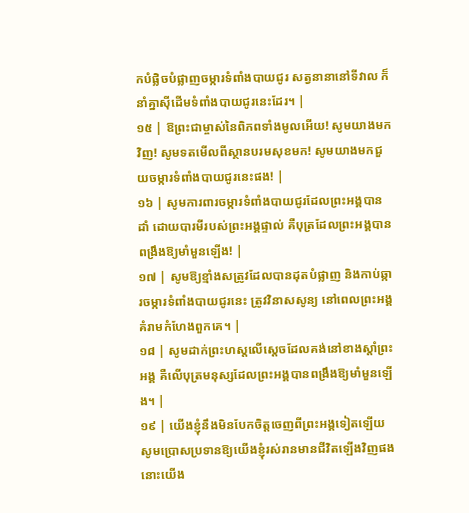កបំផ្លិចបំផ្លាញចម្ការទំពាំងបាយជូរ សត្វនានានៅទីវាល ក៏នាំគ្នាស៊ីដើមទំពាំងបាយជូរនេះដែរ។ |
១៥ | ឱព្រះជាម្ចាស់នៃពិភពទាំងមូលអើយ! សូមយាងមកវិញ! សូមទតមើលពីស្ថានបរមសុខមក! សូមយាងមកជួយចម្ការទំពាំងបាយជូរនេះផង! |
១៦ | សូមការពារចម្ការទំពាំងបាយជូរដែលព្រះអង្គបានដាំ ដោយបារមីរបស់ព្រះអង្គផ្ទាល់ គឺបុត្រដែលព្រះអង្គបានពង្រឹងឱ្យមាំមួនឡើង! |
១៧ | សូមឱ្យខ្មាំងសត្រូវដែលបានដុតបំផ្លាញ និងកាប់ឆ្ការចម្ការទំពាំងបាយជូរនេះ ត្រូវវិនាសសូន្យ នៅពេលព្រះអង្គគំរាមកំហែងពួកគេ។ |
១៨ | សូមដាក់ព្រះហស្តលើស្តេចដែលគង់នៅខាងស្តាំព្រះអង្គ គឺលើបុត្រមនុស្សដែលព្រះអង្គបានពង្រឹងឱ្យមាំមួនឡើង។ |
១៩ | យើងខ្ញុំនឹងមិនបែកចិត្តចេញពីព្រះអង្គទៀតឡើយ សូមប្រោសប្រទានឱ្យយើងខ្ញុំរស់រានមានជីវិតឡើងវិញផង នោះយើង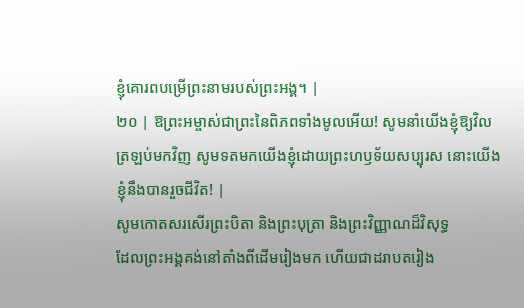ខ្ញុំគោរពបម្រើព្រះនាមរបស់ព្រះអង្គ។ |
២០ | ឱព្រះអម្ចាស់ជាព្រះនៃពិភពទាំងមូលអើយ! សូមនាំយើងខ្ញុំឱ្យវិលត្រឡប់មកវិញ សូមទតមកយើងខ្ញុំដោយព្រះហឫទ័យសប្បុរស នោះយើងខ្ញុំនឹងបានរួចជីវិត! |
សូមកោតសរសើរព្រះបិតា និងព្រះបុត្រា និងព្រះវិញ្ញាណដ៏វិសុទ្ធ
ដែលព្រះអង្គគង់នៅតាំងពីដើមរៀងមក ហើយជាដរាបតរៀង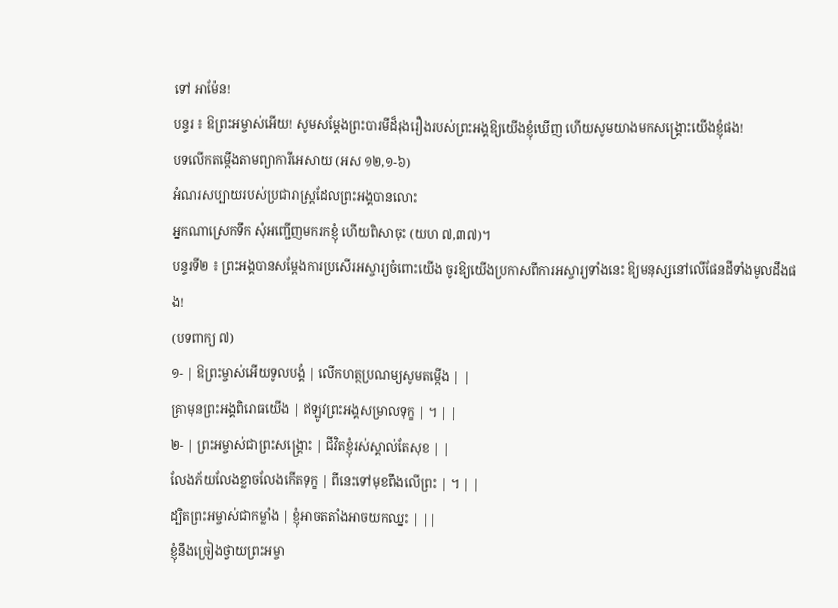ទៅ អាម៉ែន!
បន្ទរ ៖ ឱព្រះអម្ចាស់អើយ! សូមសម្តែងព្រះបារមីដ៏រុងរឿងរបស់ព្រះអង្គឱ្យយើងខ្ញុំឃើញ ហើយសូមយាងមកសង្គ្រោះយើងខ្ញុំផង!
បទលើកតម្កើងតាមព្យាការីអេសាយ (អស ១២,១-៦)
អំណរសប្បាយរបស់ប្រជារាស្រ្តដែលព្រះអង្គបានលោះ
អ្នកណាស្រេកទឹក សុំអញ្ជើញមករកខ្ញុំ ហើយពិសាចុះ (យហ ៧,៣៧)។
បន្ទរទី២ ៖ ព្រះអង្គបានសម្ដែងការប្រសើរអស្ចារ្យចំពោះយើង ចូរឱ្យយើងប្រកាសពីការអស្ចារ្យទាំងនេះ ឱ្យមនុស្សនៅលើផែនដីទាំងមូលដឹងផង!
(បទពាក្យ ៧)
១- | ឱព្រះម្ចាស់អើយទូលបង្គំ | លើកហត្ថប្រណម្យសូមតម្កើង | |
គ្រាមុនព្រះអង្គពិរោធយើង | ឥឡូវព្រះអង្គសម្រាលទុក្ខ | ។ | |
២- | ព្រះអម្ចាស់ជាព្រះសង្គ្រោះ | ជីវិតខ្ញុំរស់ស្គាល់តែសុខ | |
លែងភ័យលែងខ្លាចលែងកើតទុក្ខ | ពីនេះទៅមុខពឹងលើព្រះ | ។ | |
ដ្បិតព្រះអម្ចាស់ជាកម្លាំង | ខ្ញុំអាចតតាំងអាចយកឈ្នះ | ||
ខ្ញុំនឹងច្រៀងថ្វាយព្រះអម្ចា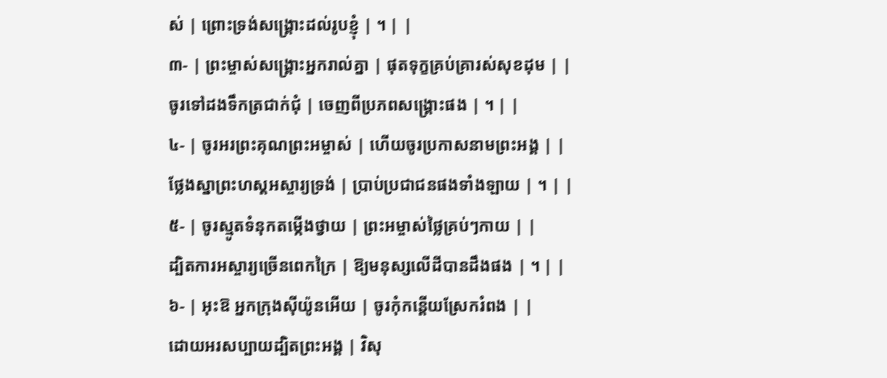ស់ | ព្រោះទ្រង់សង្គ្រោះដល់រូបខ្ញុំ | ។ | |
៣- | ព្រះម្ចាស់សង្គ្រោះអ្នករាល់គ្នា | ផុតទុក្ខគ្រប់គ្រារស់សុខដុម | |
ចូរទៅដងទឹកត្រជាក់ជុំ | ចេញពីប្រភពសង្គ្រោះផង | ។ | |
៤- | ចូរអរព្រះគុណព្រះអម្ចាស់ | ហើយចូរប្រកាសនាមព្រះអង្គ | |
ថ្លែងស្នាព្រះហស្តអស្ចារ្យទ្រង់ | ប្រាប់ប្រជាជនផងទាំងឡាយ | ។ | |
៥- | ចូរស្មូតទំនុកតម្កើងថ្វាយ | ព្រះអម្ចាស់ថ្លៃគ្រប់ៗកាយ | |
ដ្បិតការអស្ចារ្យច្រើនពេកក្រៃ | ឱ្យមនុស្សលើដីបានដឹងផង | ។ | |
៦- | អុះឱ អ្នកក្រុងស៊ីយ៉ូនអើយ | ចូរកុំកន្តើយស្រែករំពង | |
ដោយអរសប្បាយដ្បិតព្រះអង្គ | វិសុ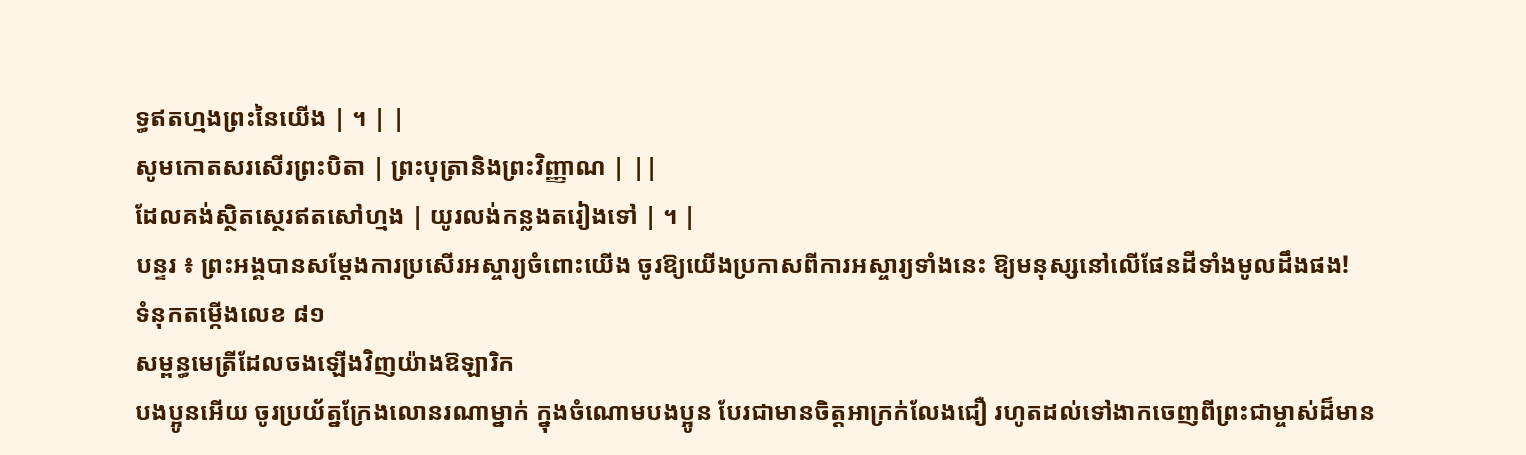ទ្ធឥតហ្មងព្រះនៃយើង | ។ | |
សូមកោតសរសើរព្រះបិតា | ព្រះបុត្រានិងព្រះវិញ្ញាណ | ||
ដែលគង់ស្ថិតស្ថេរឥតសៅហ្មង | យូរលង់កន្លងតរៀងទៅ | ។ |
បន្ទរ ៖ ព្រះអង្គបានសម្ដែងការប្រសើរអស្ចារ្យចំពោះយើង ចូរឱ្យយើងប្រកាសពីការអស្ចារ្យទាំងនេះ ឱ្យមនុស្សនៅលើផែនដីទាំងមូលដឹងផង!
ទំនុកតម្កើងលេខ ៨១
សម្ពន្ធមេត្រីដែលចងឡើងវិញយ៉ាងឱឡារិក
បងប្អូនអើយ ចូរប្រយ័ត្នក្រែងលោនរណាម្នាក់ ក្នុងចំណោមបងប្អូន បែរជាមានចិត្តអាក្រក់លែងជឿ រហូតដល់ទៅងាកចេញពីព្រះជាម្ចាស់ដ៏មាន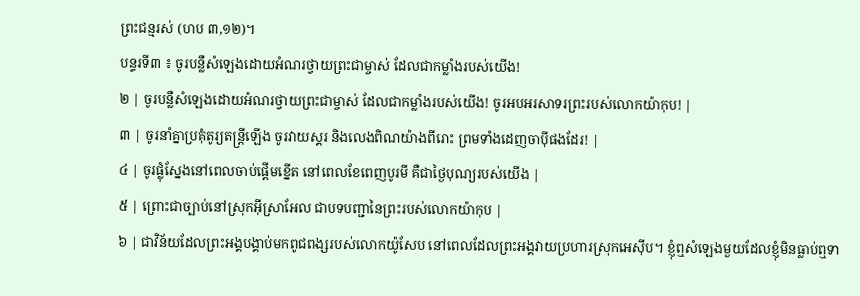ព្រះជន្មរស់ (ហប ៣,១២)។
បន្ទរទី៣ ៖ ចូរបន្លឺសំឡេងដោយអំណរថ្វាយព្រះជាម្ចាស់ ដែលជាកម្លាំងរបស់យើង!
២ | ចូរបន្លឺសំឡេងដោយអំណរថ្វាយព្រះជាម្ចាស់ ដែលជាកម្លាំងរបស់យើង! ចូរអបអរសាទរព្រះរបស់លោកយ៉ាកុប! |
៣ | ចូរនាំគ្នាប្រគុំតូរ្យតន្ត្រីឡើង ចូរវាយស្គរ និងលេងពិណយ៉ាងពីរោះ ព្រមទាំងដេញចាប៉ីផងដែរ! |
៤ | ចូរផ្លុំស្នែងនៅពេលចាប់ផ្តើមខ្នើត នៅពេលខែពេញបូរមី គឺជាថ្ងៃបុណ្យរបស់យើង |
៥ | ព្រោះជាច្បាប់នៅស្រុកអ៊ីស្រាអែល ជាបទបញ្ជានៃព្រះរបស់លោកយ៉ាកុប |
៦ | ជាវិន័យដែលព្រះអង្គបង្គាប់មកពូជពង្សរបស់លោកយ៉ូសែប នៅពេលដែលព្រះអង្គវាយប្រហារស្រុកអេស៊ីប។ ខ្ញុំឮសំឡេងមួយដែលខ្ញុំមិនធ្លាប់ឮទា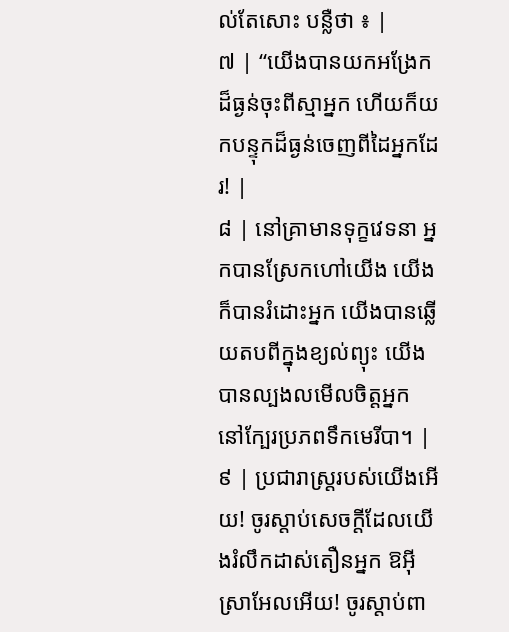ល់តែសោះ បន្លឺថា ៖ |
៧ | “យើងបានយកអង្រែកដ៏ធ្ងន់ចុះពីស្មាអ្នក ហើយក៏យកបន្ទុកដ៏ធ្ងន់ចេញពីដៃអ្នកដែរ! |
៨ | នៅគ្រាមានទុក្ខវេទនា អ្នកបានស្រែកហៅយើង យើងក៏បានរំដោះអ្នក យើងបានឆ្លើយតបពីក្នុងខ្យល់ព្យុះ យើងបានល្បងលមើលចិត្តអ្នក នៅក្បែរប្រភពទឹកមេរីបា។ |
៩ | ប្រជារាស្ត្ររបស់យើងអើយ! ចូរស្តាប់សេចក្តីដែលយើងរំលឹកដាស់តឿនអ្នក ឱអ៊ីស្រាអែលអើយ! ចូរស្តាប់ពា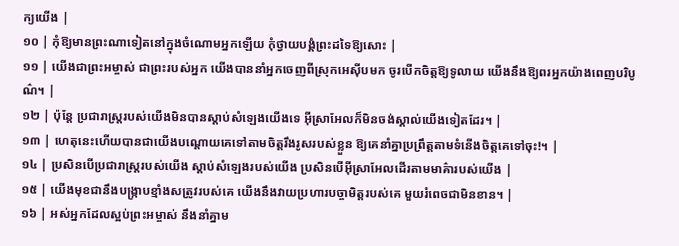ក្យយើង |
១០ | កុំឱ្យមានព្រះណាទៀតនៅក្នុងចំណោមអ្នកឡើយ កុំថ្វាយបង្គំព្រះដទៃឱ្យសោះ |
១១ | យើងជាព្រះអម្ចាស់ ជាព្រះរបស់អ្នក យើងបាននាំអ្នកចេញពីស្រុកអេស៊ីបមក ចូរបើកចិត្តឱ្យទូលាយ យើងនឹងឱ្យពរអ្នកយ៉ាងពេញបរិបូណ៌។ |
១២ | ប៉ុន្តែ ប្រជារាស្ត្ររបស់យើងមិនបានស្តាប់សំឡេងយើងទេ អ៊ីស្រាអែលក៏មិនចង់ស្គាល់យើងទៀតដែរ។ |
១៣ | ហេតុនេះហើយបានជាយើងបណ្តោយគេទៅតាមចិត្តរឹងរូសរបស់ខ្លួន ឱ្យគេនាំគ្នាប្រព្រឹត្តតាមទំនើងចិត្តគេទៅចុះ!។ |
១៤ | ប្រសិនបើប្រជារាស្ត្ររបស់យើង ស្តាប់សំឡេងរបស់យើង ប្រសិនបើអ៊ីស្រាអែលដើរតាមមាគ៌ារបស់យើង |
១៥ | យើងមុខជានឹងបង្ក្រាបខ្មាំងសត្រូវរបស់គេ យើងនឹងវាយប្រហារបច្ចាមិត្តរបស់គេ មួយរំពេចជាមិនខាន។ |
១៦ | អស់អ្នកដែលស្អប់ព្រះអម្ចាស់ នឹងនាំគ្នាម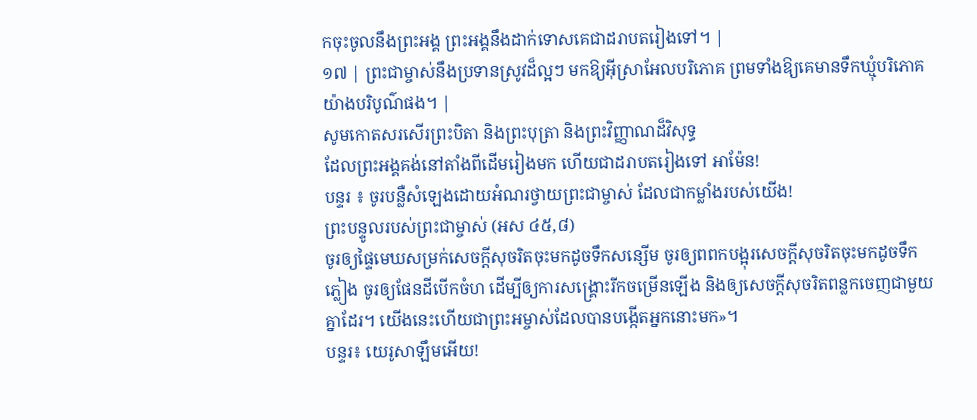កចុះចូលនឹងព្រះអង្គ ព្រះអង្គនឹងដាក់ទោសគេជាដរាបតរៀងទៅ។ |
១៧ | ព្រះជាម្ចាស់នឹងប្រទានស្រូវដ៏ល្អៗ មកឱ្យអ៊ីស្រាអែលបរិភោគ ព្រមទាំងឱ្យគេមានទឹកឃ្មុំបរិភោគយ៉ាងបរិបូណ៌ផង។ |
សូមកោតសរសើរព្រះបិតា និងព្រះបុត្រា និងព្រះវិញ្ញាណដ៏វិសុទ្ធ
ដែលព្រះអង្គគង់នៅតាំងពីដើមរៀងមក ហើយជាដរាបតរៀងទៅ អាម៉ែន!
បន្ទរ ៖ ចូរបន្លឺសំឡេងដោយអំណរថ្វាយព្រះជាម្ចាស់ ដែលជាកម្លាំងរបស់យើង!
ព្រះបន្ទូលរបស់ព្រះជាម្ចាស់ (អស ៤៥,៨)
ចូរឲ្យផ្ទៃមេឃសម្រក់សេចក្ដីសុចរិតចុះមកដូចទឹកសន្សើម ចូរឲ្យពពកបង្អុរសេចក្ដីសុចរិតចុះមកដូចទឹកភ្លៀង ចូរឲ្យផែនដីបើកចំហ ដើម្បីឲ្យការសង្គ្រោះរីកចម្រើនឡើង និងឲ្យសេចក្ដីសុចរិតពន្លកចេញជាមួយគ្នាដែរ។ យើងនេះហើយជាព្រះអម្ចាស់ដែលបានបង្កើតអ្នកនោះមក»។
បន្ទរ៖ យេរូសាឡឹមអើយ!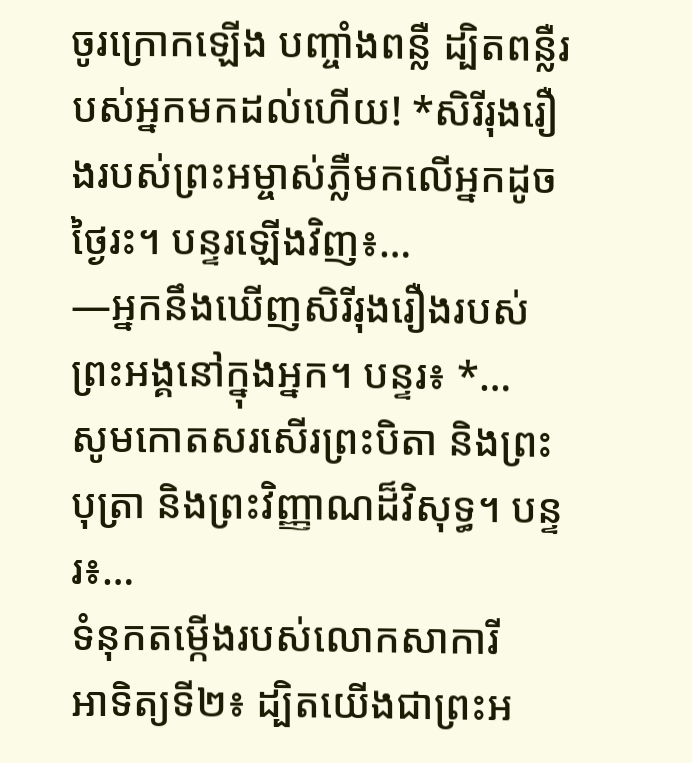ចូរក្រោកឡើង បញ្ចាំងពន្លឺ ដ្បិតពន្លឺរបស់អ្នកមកដល់ហើយ! *សិរីរុងរឿងរបស់ព្រះអម្ចាស់ភ្លឺមកលើអ្នកដូចថ្ងៃរះ។ បន្ទរឡើងវិញ៖…
—អ្នកនឹងឃើញសិរីរុងរឿងរបស់ព្រះអង្គនៅក្នុងអ្នក។ បន្ទរ៖ *…
សូមកោតសរសើរព្រះបិតា និងព្រះបុត្រា និងព្រះវិញ្ញាណដ៏វិសុទ្ធ។ បន្ទរ៖…
ទំនុកតម្កើងរបស់លោកសាការី
អាទិត្យទី២៖ ដ្បិតយើងជាព្រះអ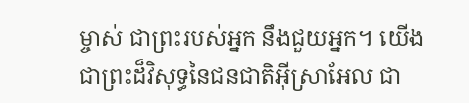ម្ចាស់ ជាព្រះរបស់អ្នក នឹងជួយអ្នក។ យើងជាព្រះដ៏វិសុទ្ធនៃជនជាតិអ៊ីស្រាអែល ជា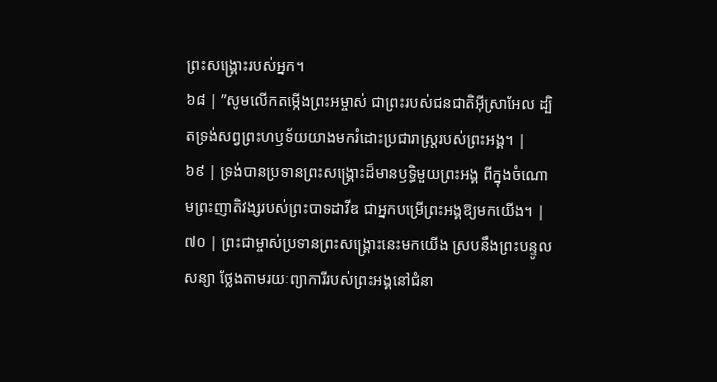ព្រះសង្គ្រោះរបស់អ្នក។
៦៨ | ”សូមលើកតម្កើងព្រះអម្ចាស់ ជាព្រះរបស់ជនជាតិអ៊ីស្រាអែល ដ្បិតទ្រង់សព្វព្រះហឫទ័យយាងមករំដោះប្រជារាស្ត្ររបស់ព្រះអង្គ។ |
៦៩ | ទ្រង់បានប្រទានព្រះសង្គ្រោះដ៏មានឫទ្ធិមួយព្រះអង្គ ពីក្នុងចំណោមព្រះញាតិវង្សរបស់ព្រះបាទដាវីឌ ជាអ្នកបម្រើព្រះអង្គឱ្យមកយើង។ |
៧០ | ព្រះជាម្ចាស់ប្រទានព្រះសង្គ្រោះនេះមកយើង ស្របនឹងព្រះបន្ទូលសន្យា ថ្លែងតាមរយៈព្យាការីរបស់ព្រះអង្គនៅជំនា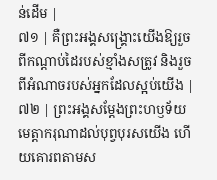ន់ដើម |
៧១ | គឺព្រះអង្គសង្គ្រោះយើងឱ្យរួចពីកណ្តាប់ដៃរបស់ខ្មាំងសត្រូវ និងរួចពីអំណាចរបស់អ្នកដែលស្អប់យើង |
៧២ | ព្រះអង្គសម្ដែងព្រះហឫទ័យមេត្តាករុណាដល់បុព្វបុរសយើង ហើយគោរពតាមស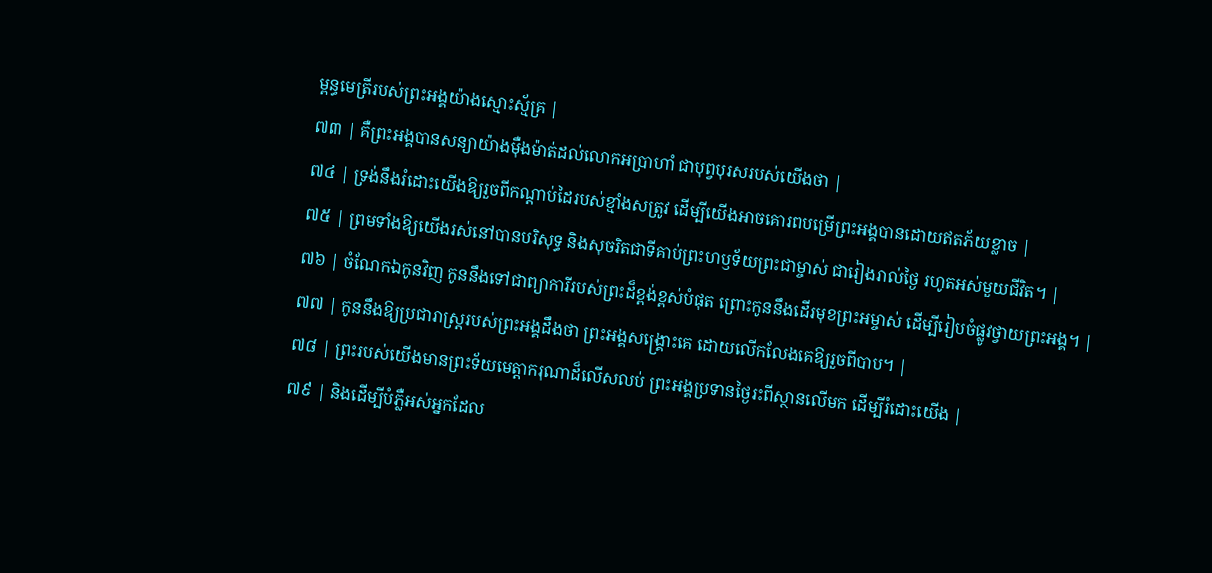ម្ពន្ធមេត្រីរបស់ព្រះអង្គយ៉ាងស្មោះស្ម័គ្រ |
៧៣ | គឺព្រះអង្គបានសន្យាយ៉ាងម៉ឺងម៉ាត់ដល់លោកអប្រាហាំ ជាបុព្វបុរសរបស់យើងថា |
៧៤ | ទ្រង់នឹងរំដោះយើងឱ្យរួចពីកណ្តាប់ដៃរបស់ខ្មាំងសត្រូវ ដើម្បីយើងអាចគោរពបម្រើព្រះអង្គបានដោយឥតភ័យខ្លាច |
៧៥ | ព្រមទាំងឱ្យយើងរស់នៅបានបរិសុទ្ធ និងសុចរិតជាទីគាប់ព្រះហឫទ័យព្រះជាម្ចាស់ ជារៀងរាល់ថ្ងៃ រហូតអស់មួយជីវិត។ |
៧៦ | ចំណែកឯកូនវិញ កូននឹងទៅជាព្យាការីរបស់ព្រះដ៏ខ្ពង់ខ្ពស់បំផុត ព្រោះកូននឹងដើរមុខព្រះអម្ចាស់ ដើម្បីរៀបចំផ្លូវថ្វាយព្រះអង្គ។ |
៧៧ | កូននឹងឱ្យប្រជារាស្ត្ររបស់ព្រះអង្គដឹងថា ព្រះអង្គសង្គ្រោះគេ ដោយលើកលែងគេឱ្យរួចពីបាប។ |
៧៨ | ព្រះរបស់យើងមានព្រះទ័យមេត្តាករុណាដ៏លើសលប់ ព្រះអង្គប្រទានថ្ងៃរះពីស្ថានលើមក ដើម្បីរំដោះយើង |
៧៩ | និងដើម្បីបំភ្លឺអស់អ្នកដែល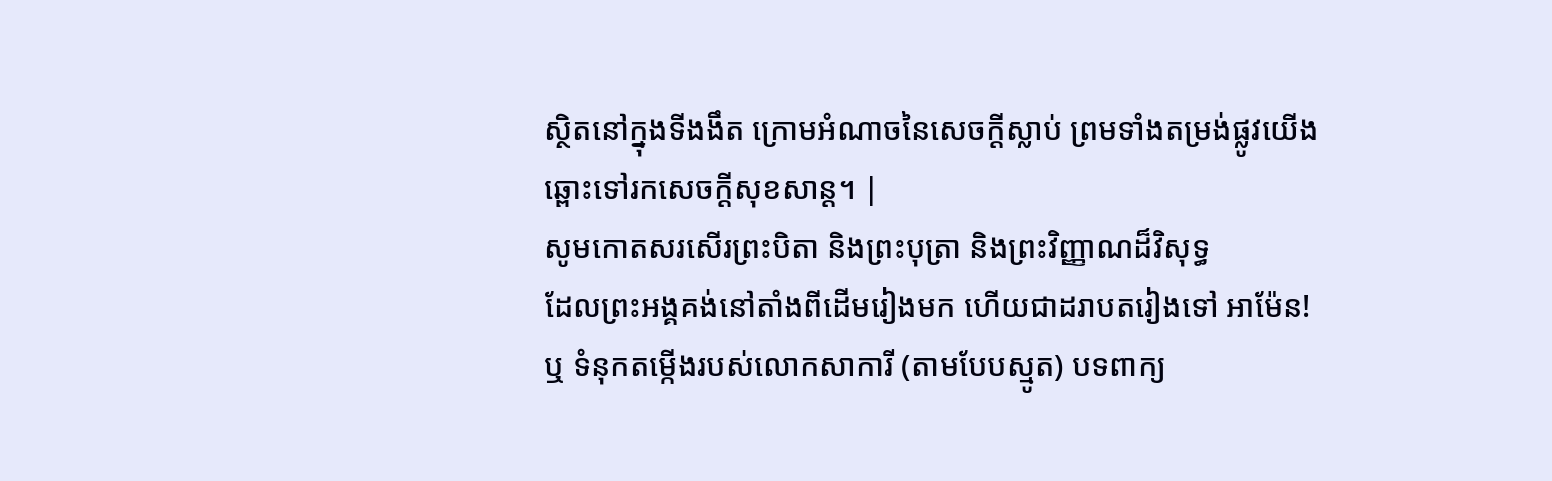ស្ថិតនៅក្នុងទីងងឹត ក្រោមអំណាចនៃសេចក្តីស្លាប់ ព្រមទាំងតម្រង់ផ្លូវយើងឆ្ពោះទៅរកសេចក្តីសុខសាន្ត។ |
សូមកោតសរសើរព្រះបិតា និងព្រះបុត្រា និងព្រះវិញ្ញាណដ៏វិសុទ្ធ
ដែលព្រះអង្គគង់នៅតាំងពីដើមរៀងមក ហើយជាដរាបតរៀងទៅ អាម៉ែន!
ឬ ទំនុកតម្កើងរបស់លោកសាការី (តាមបែបស្មូត) បទពាក្យ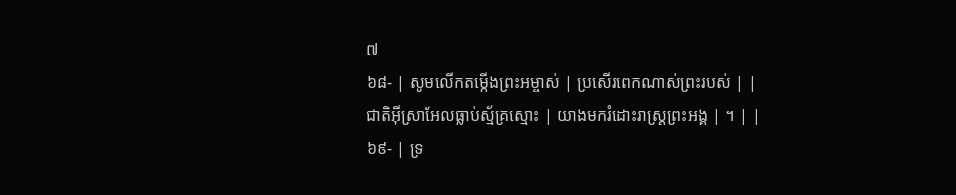៧
៦៨- | សូមលើកតម្កើងព្រះអម្ចាស់ | ប្រសើរពេកណាស់ព្រះរបស់ | |
ជាតិអ៊ីស្រាអែលធ្លាប់ស្ម័គ្រស្មោះ | យាងមករំដោះរាស្ត្រព្រះអង្គ | ។ | |
៦៩- | ទ្រ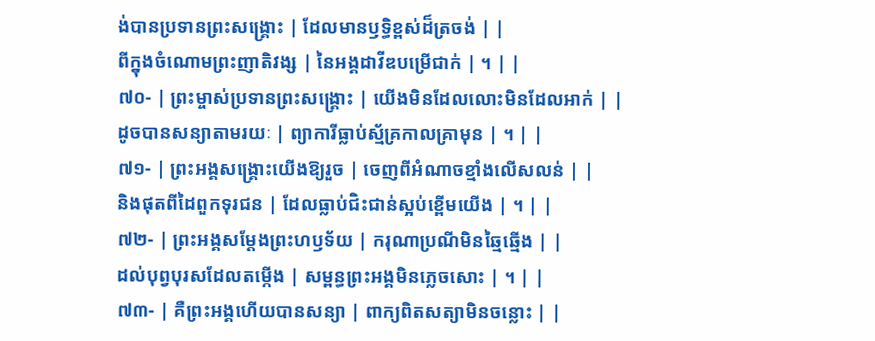ង់បានប្រទានព្រះសង្គ្រោះ | ដែលមានឫទ្ធិខ្ពស់ដ៏ត្រចង់ | |
ពីក្នុងចំណោមព្រះញាតិវង្ស | នៃអង្គដាវីឌបម្រើជាក់ | ។ | |
៧០- | ព្រះម្ចាស់ប្រទានព្រះសង្គ្រោះ | យើងមិនដែលលោះមិនដែលអាក់ | |
ដូចបានសន្យាតាមរយៈ | ព្យាការីធ្លាប់ស្ម័គ្រកាលគ្រាមុន | ។ | |
៧១- | ព្រះអង្គសង្គ្រោះយើងឱ្យរួច | ចេញពីអំណាចខ្មាំងលើសលន់ | |
និងផុតពីដៃពួកទុរជន | ដែលធ្លាប់ជិះជាន់ស្អប់ខ្ពើមយើង | ។ | |
៧២- | ព្រះអង្គសម្ដែងព្រះហឫទ័យ | ករុណាប្រណីមិនឆ្មៃឆ្មើង | |
ដល់បុព្វបុរសដែលតម្កើង | សម្ពន្ធព្រះអង្គមិនភ្លេចសោះ | ។ | |
៧៣- | គឺព្រះអង្គហើយបានសន្យា | ពាក្យពិតសត្យាមិនចន្លោះ | |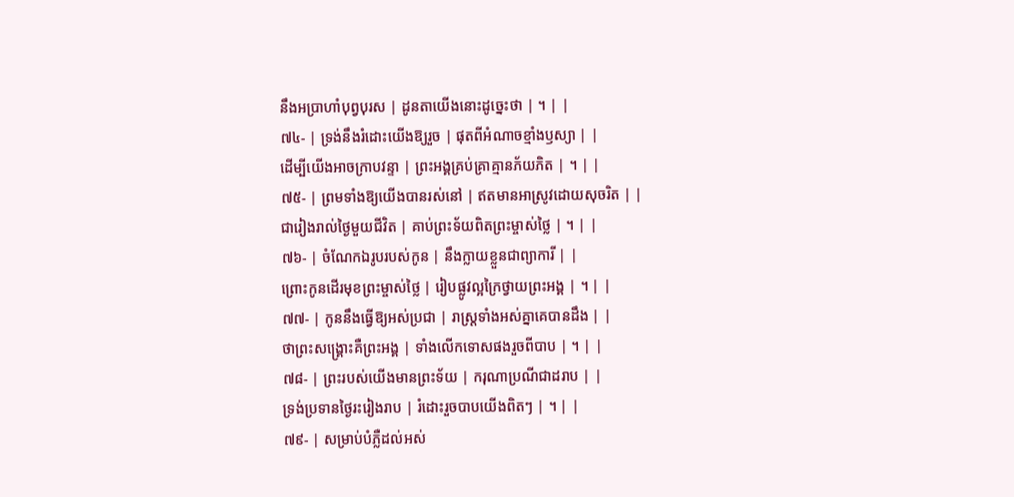នឹងអប្រាហាំបុព្វបុរស | ដូនតាយើងនោះដូច្នេះថា | ។ | |
៧៤- | ទ្រង់នឹងរំដោះយើងឱ្យរួច | ផុតពីអំណាចខ្មាំងឫស្យា | |
ដើម្បីយើងអាចក្រាបវន្ទា | ព្រះអង្គគ្រប់គ្រាគ្មានភ័យភិត | ។ | |
៧៥- | ព្រមទាំងឱ្យយើងបានរស់នៅ | ឥតមានអាស្រូវដោយសុចរិត | |
ជារៀងរាល់ថ្ងៃមួយជីវិត | គាប់ព្រះទ័យពិតព្រះម្ចាស់ថ្លៃ | ។ | |
៧៦- | ចំណែកឯរូបរបស់កូន | នឹងក្លាយខ្លួនជាព្យាការី | |
ព្រោះកូនដើរមុខព្រះម្ចាស់ថ្លៃ | រៀបផ្លូវល្អក្រៃថ្វាយព្រះអង្គ | ។ | |
៧៧- | កូននឹងធ្វើឱ្យអស់ប្រជា | រាស្ត្រទាំងអស់គ្នាគេបានដឹង | |
ថាព្រះសង្គ្រោះគឺព្រះអង្គ | ទាំងលើកទោសផងរួចពីបាប | ។ | |
៧៨- | ព្រះរបស់យើងមានព្រះទ័យ | ករុណាប្រណីជាដរាប | |
ទ្រង់ប្រទានថ្ងៃរះរៀងរាប | រំដោះរួចបាបយើងពិតៗ | ។ | |
៧៩- | សម្រាប់បំភ្លឺដល់អស់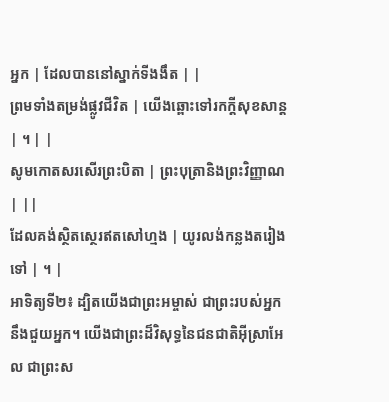អ្នក | ដែលបាននៅស្នាក់ទីងងឹត | |
ព្រមទាំងតម្រង់ផ្លូវជីវិត | យើងឆ្ពោះទៅរកក្តីសុខសាន្ត | ។ | |
សូមកោតសរសើរព្រះបិតា | ព្រះបុត្រានិងព្រះវិញ្ញាណ | ||
ដែលគង់ស្ថិតស្ថេរឥតសៅហ្មង | យូរលង់កន្លងតរៀងទៅ | ។ |
អាទិត្យទី២៖ ដ្បិតយើងជាព្រះអម្ចាស់ ជាព្រះរបស់អ្នក នឹងជួយអ្នក។ យើងជាព្រះដ៏វិសុទ្ធនៃជនជាតិអ៊ីស្រាអែល ជាព្រះស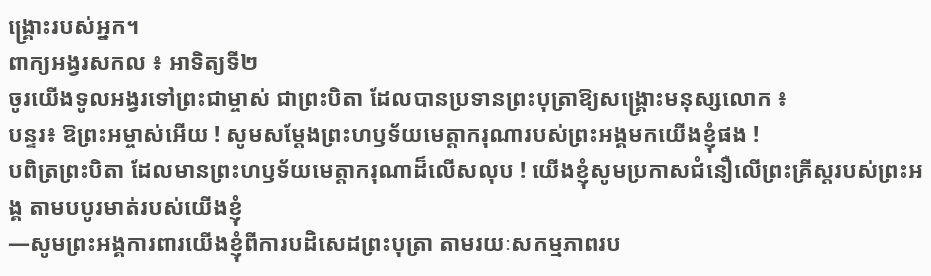ង្គ្រោះរបស់អ្នក។
ពាក្យអង្វរសកល ៖ អាទិត្យទី២
ចូរយើងទូលអង្វរទៅព្រះជាម្ចាស់ ជាព្រះបិតា ដែលបានប្រទានព្រះបុត្រាឱ្យសង្រ្គោះមនុស្សលោក ៖
បន្ទរ៖ ឱព្រះអម្ចាស់អើយ ! សូមសម្តែងព្រះហឫទ័យមេត្តាករុណារបស់ព្រះអង្គមកយើងខ្ញុំផង !
បពិត្រព្រះបិតា ដែលមានព្រះហឫទ័យមេត្តាករុណាដ៏លើសលុប ! យើងខ្ញុំសូមប្រកាសជំនឿលើព្រះគ្រីស្តរបស់ព្រះអង្គ តាមបបូរមាត់របស់យើងខ្ញុំ
—សូមព្រះអង្គការពារយើងខ្ញុំពីការបដិសេដព្រះបុត្រា តាមរយៈសកម្មភាពរប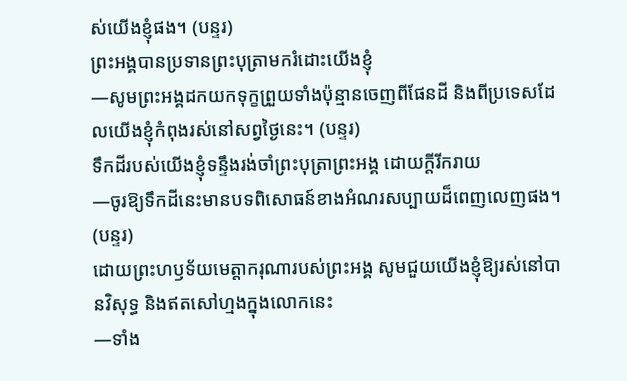ស់យើងខ្ញុំផង។ (បន្ទរ)
ព្រះអង្គបានប្រទានព្រះបុត្រាមករំដោះយើងខ្ញុំ
—សូមព្រះអង្គដកយកទុក្ខព្រួយទាំងប៉ុន្មានចេញពីផែនដី និងពីប្រទេសដែលយើងខ្ញុំកំពុងរស់នៅសព្វថ្ងៃនេះ។ (បន្ទរ)
ទឹកដីរបស់យើងខ្ញុំទន្ទឹងរង់ចាំព្រះបុត្រាព្រះអង្គ ដោយក្តីរីករាយ
—ចូរឱ្យទឹកដីនេះមានបទពិសោធន៍ខាងអំណរសប្បាយដ៏ពេញលេញផង។ (បន្ទរ)
ដោយព្រះហឫទ័យមេត្តាករុណារបស់ព្រះអង្គ សូមជួយយើងខ្ញុំឱ្យរស់នៅបានវិសុទ្ធ និងឥតសៅហ្មងក្នុងលោកនេះ
—ទាំង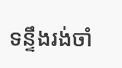ទន្ទឹងរង់ចាំ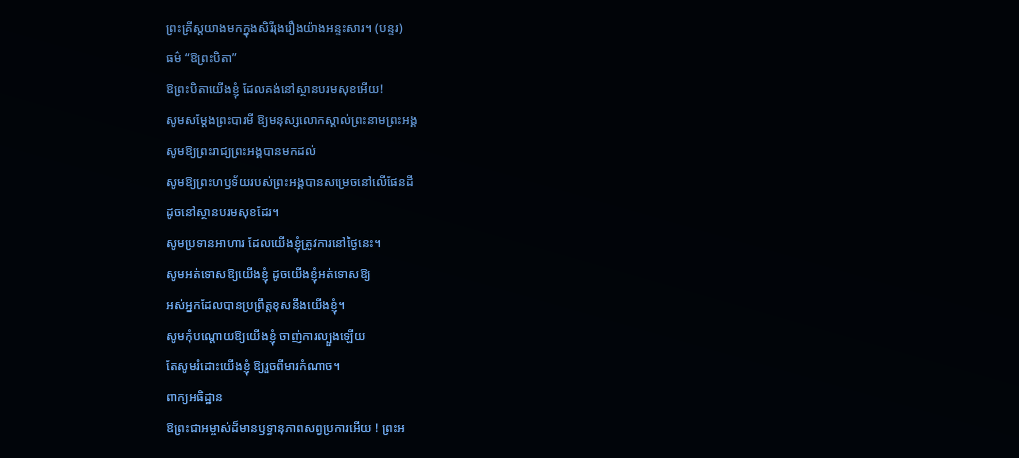ព្រះគ្រីស្តយាងមកក្នុងសិរីរុងរឿងយ៉ាងអន្ទះសារ។ (បន្ទរ)
ធម៌ “ឱព្រះបិតា”
ឱព្រះបិតាយើងខ្ញុំ ដែលគង់នៅស្ថានបរមសុខអើយ!
សូមសម្តែងព្រះបារមី ឱ្យមនុស្សលោកស្គាល់ព្រះនាមព្រះអង្គ
សូមឱ្យព្រះរាជ្យព្រះអង្គបានមកដល់
សូមឱ្យព្រះហឫទ័យរបស់ព្រះអង្គបានសម្រេចនៅលើផែនដី
ដូចនៅស្ថានបរមសុខដែរ។
សូមប្រទានអាហារ ដែលយើងខ្ញុំត្រូវការនៅថ្ងៃនេះ។
សូមអត់ទោសឱ្យយើងខ្ញុំ ដូចយើងខ្ញុំអត់ទោសឱ្យ
អស់អ្នកដែលបានប្រព្រឹត្តខុសនឹងយើងខ្ញុំ។
សូមកុំបណ្តោយឱ្យយើងខ្ញុំ ចាញ់ការល្បួងឡើយ
តែសូមរំដោះយើងខ្ញុំ ឱ្យរួចពីមារកំណាច។
ពាក្យអធិដ្ឋាន
ឱព្រះជាអម្ចាស់ដ៏មានឫទ្ធានុភាពសព្វប្រការអើយ ! ព្រះអ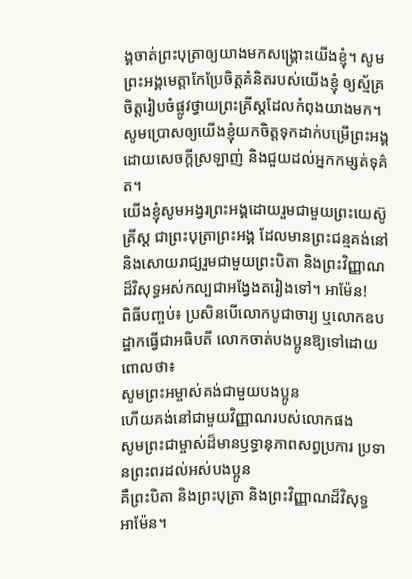ង្គចាត់ព្រះបុត្រាឲ្យយាងមកសង្គ្រោះយើងខ្ញុំ។ សូមព្រះអង្គមេត្តាកែប្រែចិត្តគំនិតរបស់យើងខ្ញុំ ឲ្យស្ម័គ្រចិត្តរៀបចំផ្លូវថ្វាយព្រះគ្រីស្តដែលកំពុងយាងមក។ សូមប្រោសឲ្យយើងខ្ញុំយកចិត្តទុកដាក់បម្រើព្រះអង្គ ដោយសេចក្តីស្រឡាញ់ និងជួយដល់អ្នកកម្សត់ទុគ៌ត។
យើងខ្ញុំសូមអង្វរព្រះអង្គដោយរួមជាមួយព្រះយេស៊ូគ្រីស្ត ជាព្រះបុត្រាព្រះអង្គ ដែលមានព្រះជន្មគង់នៅ
និងសោយរាជ្យរួមជាមួយព្រះបិតា និងព្រះវិញ្ញាណដ៏វិសុទ្ធអស់កល្បជាអង្វែងតរៀងទៅ។ អាម៉ែន!
ពិធីបញ្ចប់៖ ប្រសិនបើលោកបូជាចារ្យ ឬលោកឧបដ្ឋាកធ្វើជាអធិបតី លោកចាត់បងប្អូនឱ្យទៅដោយពោលថា៖
សូមព្រះអម្ចាស់គង់ជាមួយបងប្អូន
ហើយគង់នៅជាមួយវិញ្ញាណរបស់លោកផង
សូមព្រះជាម្ចាស់ដ៏មានឫទ្ធានុភាពសព្វប្រការ ប្រទានព្រះពរដល់អស់បងប្អូន
គឺព្រះបិតា និងព្រះបុត្រា និងព្រះវិញ្ញាណដ៏វិសុទ្ធ
អាម៉ែន។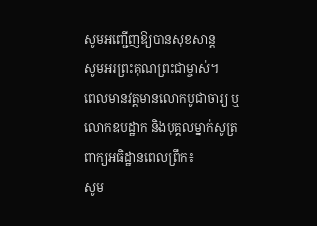សូមអញ្ជើញឱ្យបានសុខសាន្ត
សូមអរព្រះគុណព្រះជាម្ចាស់។
ពេលមានវត្តមានលោកបូជាចារ្យ ឬលោកឧបដ្ឋាក និងបុគ្គលម្នាក់សូត្រ ពាក្យអធិដ្ឋានពេលព្រឹក៖
សូម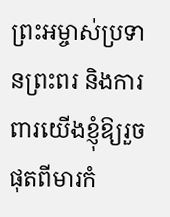ព្រះអម្ចាស់ប្រទានព្រះពរ និងការពារយើងខ្ញុំឱ្យរួចផុតពីមារកំ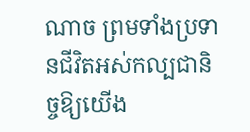ណាច ព្រមទាំងប្រទានជីវិតអស់កល្បជានិច្ចឱ្យយើង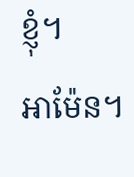ខ្ញុំ។
អាម៉ែន។